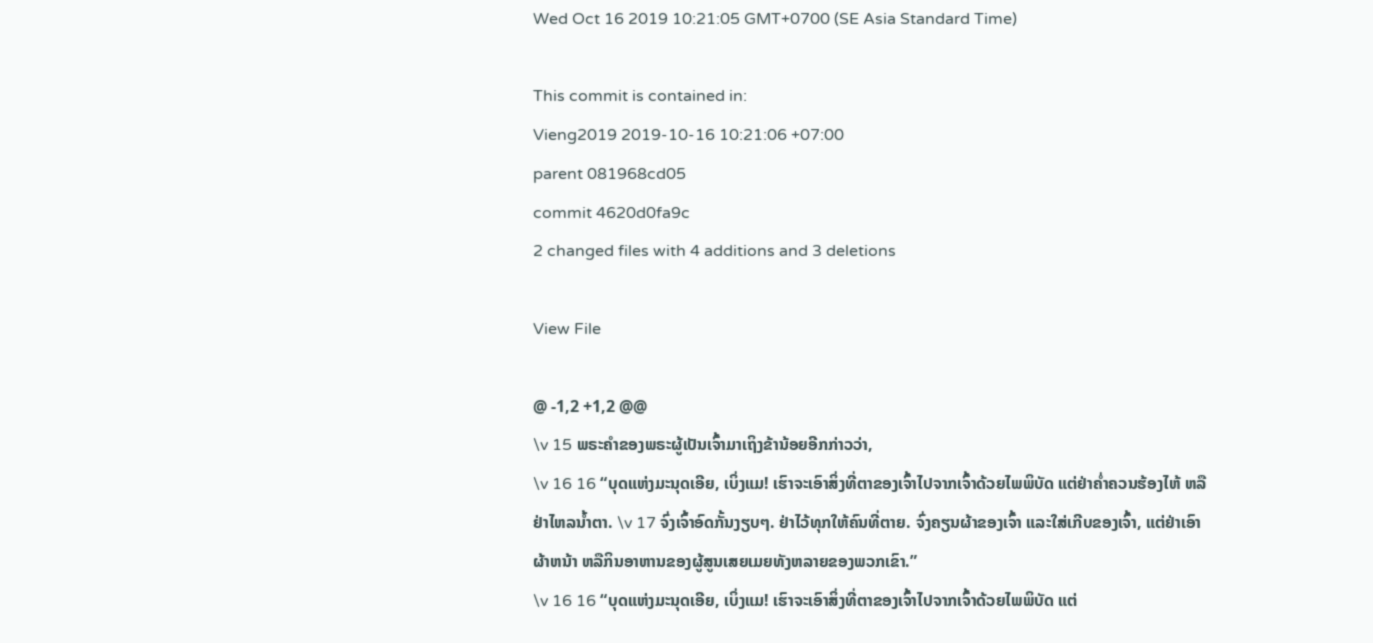Wed Oct 16 2019 10:21:05 GMT+0700 (SE Asia Standard Time)

This commit is contained in:
Vieng2019 2019-10-16 10:21:06 +07:00
parent 081968cd05
commit 4620d0fa9c
2 changed files with 4 additions and 3 deletions

View File

@ -1,2 +1,2 @@
\v 15 ພຣະຄຳຂອງພຣະຜູ້ເປັນເຈົ້າມາເຖິງຂ້ານ້ອຍອີກກ່າວວ່າ,
\v 16 16 “ບຸດແຫ່ງມະນຸດເອີຍ, ເບິ່ງແມ! ເຮົາຈະເອົາສິ່ງທີ່ຕາຂອງເຈົ້າໄປຈາກເຈົ້າດ້ວຍໄພພິບັດ ແຕ່ຢ່າຄໍ່າຄວນຮ້ອງໄຫ້ ຫລືຢ່າໄຫລນໍ້າຕາ. \v 17 ຈົ່ງເຈົ້າອົດກັ້ນງຽບໆ. ຢ່າໄວ້ທຸກໃຫ້ຄົນທີ່ຕາຍ. ຈົ່ງຄຽນຜ້າຂອງເຈົ້າ ແລະໃສ່ເກີບຂອງເຈົ້າ, ແຕ່ຢ່າເອົາຜ້າຫນ້າ ຫລືກິນອາຫານຂອງຜູ້ສູນເສຍເມຍທັງຫລາຍຂອງພວກເຂົາ.”
\v 16 16 “ບຸດແຫ່ງມະນຸດເອີຍ, ເບິ່ງແມ! ເຮົາຈະເອົາສິ່ງທີ່ຕາຂອງເຈົ້າໄປຈາກເຈົ້າດ້ວຍໄພພິບັດ ແຕ່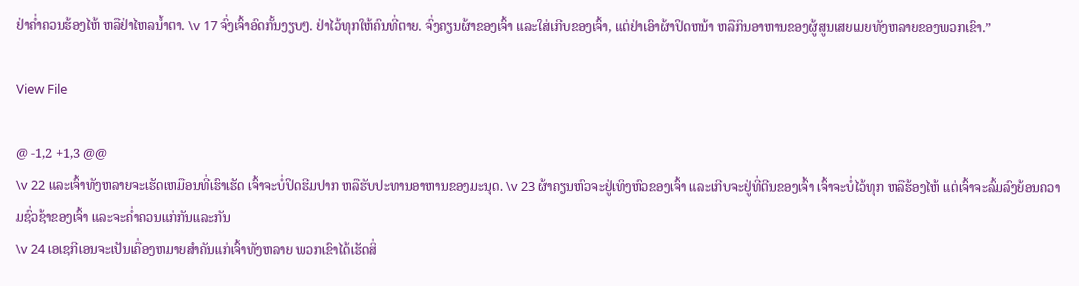ຢ່າຄໍ່າຄວນຮ້ອງໄຫ້ ຫລືຢ່າໄຫລນໍ້າຕາ. \v 17 ຈົ່ງເຈົ້າອົດກັ້ນງຽບໆ. ຢ່າໄວ້ທຸກໃຫ້ຄົນທີ່ຕາຍ. ຈົ່ງຄຽນຜ້າຂອງເຈົ້າ ແລະໃສ່ເກີບຂອງເຈົ້າ, ແຕ່ຢ່າເອົາຜ້າປິດຫນ້າ ຫລືກິນອາຫານຂອງຜູ້ສູນເສຍເມຍທັງຫລາຍຂອງພວກເຂົາ.”

View File

@ -1,2 +1,3 @@
\v 22 ແລະເຈົ້າທັງຫລາຍຈະເຮັດເຫມືອນທີ່ເຮົາເຮັດ ເຈົ້າຈະບໍ່ປິດຮີມປາກ ຫລືຮັບປະທານອາຫານຂອງມະນຸດ. \v 23 ຜ້າຄຽນຫົວຈະຢູ່ເທິງຫົວຂອງເຈົ້າ ແລະເກີບຈະຢູ່ທີ່ຕີນຂອງເຈົ້າ ເຈົ້າຈະບໍ່ໄວ້ທຸກ ຫລືຮ້ອງໄຫ້ ແຕ່ເຈົ້າຈະລົ້ມລົງຍ້ອນຄວາມຊົ່ວຊ້າຂອງເຈົ້າ ແລະຈະຄ່ຳຄວນແກ່ກັນແລະກັນ
\v 24 ເອເຊກີເອນຈະເປັນເຄື່ອງຫມາຍສຳຄັນແກ່ເຈົ້າທັງຫລາຍ ພວກເຂົາໄດ້ເຮັດສິ່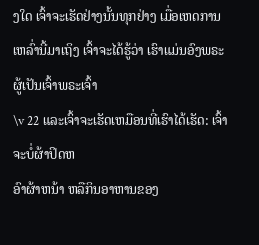ງໃດ ເຈົ້າຈະເຮັດຢ່າງນັ້ນທຸກຢ່າງ ເມື່ອເຫດການເຫລົ່ານີ້ມາເຖິງ ເຈົ້າຈະໄດ້ຮູ້ວ່າ ເຮົາແມ່ນອົງພຣະຜູ້ເປັນເຈົ້າພຣະເຈົ້າ
\v 22 ແລະເຈົ້າຈະເຮັດເຫມືອນທີ່ເຮົາໄດ້ເຮັດ: ເຈົ້າຈະບໍ່ຜ້າປິດຫ
ອົາຜ້າຫນ້າ ຫລືກິນອາຫານຂອງ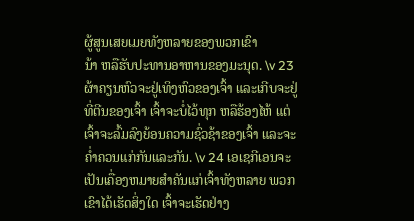ຜູ້ສູນເສຍເມຍທັງຫລາຍຂອງພວກເຂົາ
ນ້າ ຫລືຮັບປະທານອາຫານຂອງມະນຸດ. \v 23 ຜ້າຄຽນຫົວຈະຢູ່ເທິງຫົວຂອງເຈົ້າ ແລະເກີບຈະຢູ່ທີ່ຕີນຂອງເຈົ້າ ເຈົ້າຈະບໍ່ໄວ້ທຸກ ຫລືຮ້ອງໄຫ້ ແຕ່ເຈົ້າຈະລົ້ມລົງຍ້ອນຄວາມຊົ່ວຊ້າຂອງເຈົ້າ ແລະຈະຄ່ຳຄວນແກ່ກັນແລະກັນ. \v 24 ເອເຊກີເອນຈະເປັນເຄື່ອງຫມາຍສຳຄັນແກ່ເຈົ້າທັງຫລາຍ ພວກເຂົາໄດ້ເຮັດສິ່ງໃດ ເຈົ້າຈະເຮັດຢ່າງ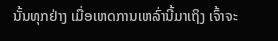ນັ້ນທຸກຢ່າງ ເມື່ອເຫດການເຫລົ່ານີ້ມາເຖິງ ເຈົ້າຈະ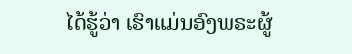ໄດ້ຮູ້ວ່າ ເຮົາແມ່ນອົງພຣະຜູ້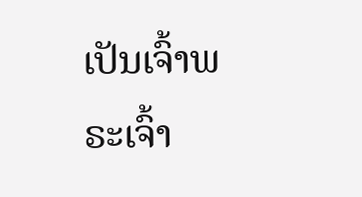ເປັນເຈົ້າພຣະເຈົ້າ